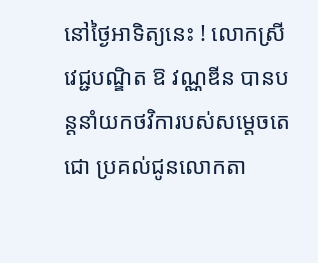នៅថ្ងៃអាទិត្យនេះ ! លោកស្រី វេជ្ជបណ្ឌិត ឱ វណ្ណឌីន បានបន្តនាំយកថវិការបស់សម្តេចតេជោ ប្រគល់ជូនលោកតា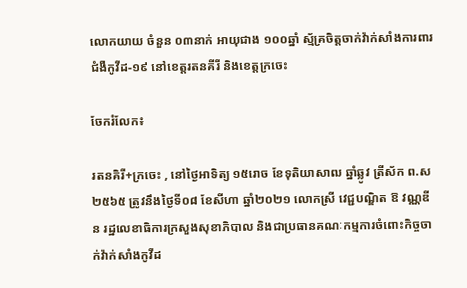លោកយាយ ចំនួន ០៣នាក់ អាយុជាង ១០០ឆ្នាំ ស្ម័គ្រចិត្តចាក់វ៉ាក់សាំងការពារជំងឺកូវីដ-១៩ នៅខេត្តរតនគីរី និងខេត្តក្រចេះ

ចែករំលែក៖

រតនគិរី+ក្រចេះ , នៅថ្ងៃអាទិត្យ ១៥រោច ខែទុតិយាសាឍ ឆ្នាំឆ្លូវ ត្រីស័ក ព.ស ២៥៦៥ ត្រូវនឹងថ្ងៃទី០៨ ខែសីហា ឆ្នាំ២០២១ លោកស្រី វេជ្ជបណ្ឌិត ឱ វណ្ណឌីន រដ្ឋលេខាធិការក្រសួងសុខាភិបាល និងជាប្រធានគណៈកម្មការចំពោះកិច្ចចាក់វ៉ាក់សាំងកូវីដ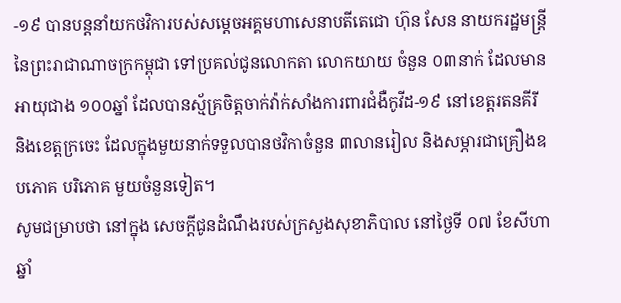-១៩ បានបន្តនាំយកថវិការបស់សម្តេចអគ្គមហាសេនាបតីតេជោ ហ៊ុន សែន នាយករដ្ឋមន្ត្រីនៃព្រះរាជាណាចក្រកម្ពុជា ទៅប្រគល់ជូនលោកតា លោកយាយ ចំនួន ០៣នាក់ ដែលមានអាយុជាង ១០០ឆ្នាំ ដែលបានស្ម័គ្រចិត្តចាក់វ៉ាក់សាំងការពារជំងឺកូវីដ-១៩ នៅខេត្តរតនគីរី និងខេត្តក្រចេះ ដែលក្នុងមួយនាក់ទទួលបានថវិកាចំនួន ៣លានរៀល និងសម្ភារជាគ្រឿងឧបភោគ បរិភោគ មួយចំនួនទៀត។
សូមជម្រាបថា នៅក្នុង សេចក្ដីជូនដំណឹងរបស់ក្រសួងសុខាភិបាល នៅថ្ងៃទី ០៧ ខែសីហា ឆ្នាំ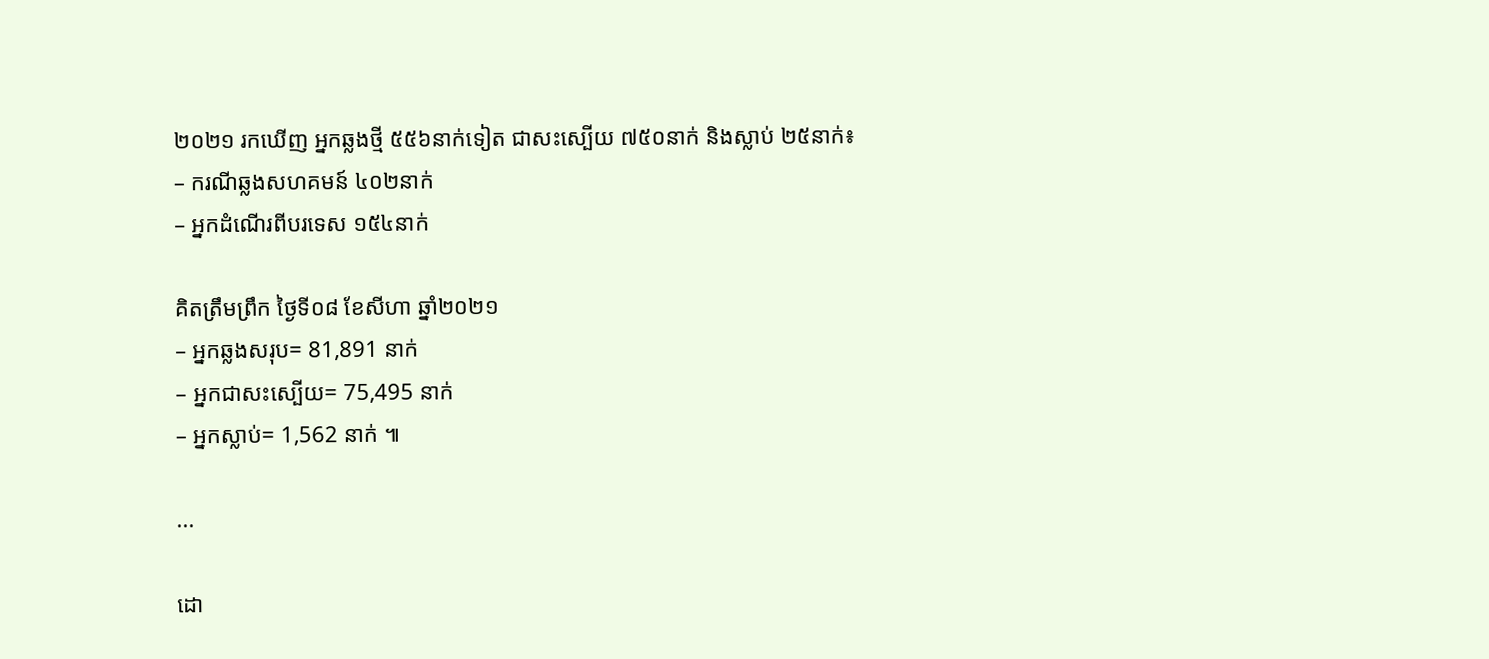២០២១ រកឃើញ អ្នកឆ្លងថ្មី ៥៥៦នាក់ទៀត ជាសះស្បើយ ៧៥០នាក់ និងស្លាប់ ២៥នាក់៖
– ករណីឆ្លងសហគមន៍ ៤០២នាក់
– អ្នកដំណើរពីបរទេស ១៥៤នាក់

គិតត្រឹមព្រឹក ថ្ងៃទី០៨ ខែសីហា ឆ្នាំ២០២១
– អ្នកឆ្លងសរុប= 81,891 នាក់
– អ្នកជាសះស្បើយ= 75,495 នាក់
– អ្នកស្លាប់= 1,562 នាក់ ៕

...

ដោ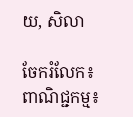យ, សិលា

ចែករំលែក៖
ពាណិជ្ជកម្ម៖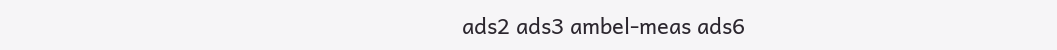ads2 ads3 ambel-meas ads6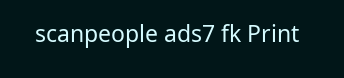scanpeople ads7 fk Print